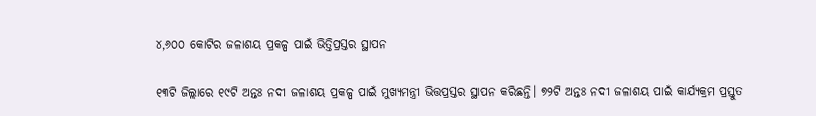୪,୬୦୦ କୋଟିର ଜଳାଶୟ ପ୍ରକଳ୍ପ ପାଇଁ ଭିତ୍ତିପ୍ରସ୍ତର ସ୍ଥାପନ

୧୩ଟି ଜିଲ୍ଲାରେ ୧୯ଟି ଅନ୍ତଃ ନଦୀ ଜଳାଶୟ ପ୍ରକଳ୍ପ ପାଇଁ ମୁଖ୍ୟମନ୍ତ୍ରୀ ଭିତ୍ତପ୍ରସ୍ତର ସ୍ଥାପନ କରିଛନ୍ତି। ୭୨ଟି ଅନ୍ତଃ ନଦୀ ଜଳାଶୟ ପାଇଁ କାର୍ଯ୍ୟକ୍ରମ ପ୍ରସ୍ତୁତ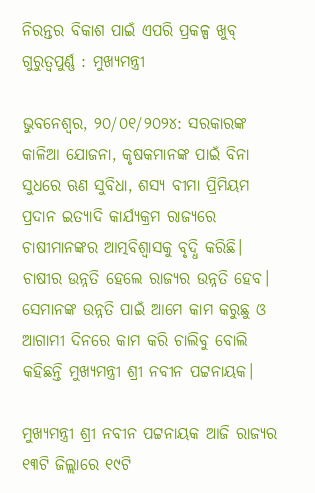ନିରନ୍ତର ବିକାଶ ପାଇଁ ଏପରି ପ୍ରକଳ୍ପ ଖୁବ୍ ଗୁରୁତ୍ବପୁର୍ଣ୍ଣ : ମୁଖ୍ୟମନ୍ତ୍ରୀ

ଭୁବନେଶ୍ବର, ୨୦/୦୧/୨୦୨୪: ସରକାରଙ୍କ କାଳିଆ ଯୋଜନା, କୃଷକମାନଙ୍କ ପାଇଁ ବିନା ସୁଧରେ ଋଣ ସୁବିଧା, ଶସ୍ୟ ବୀମା ପ୍ରିମିୟମ ପ୍ରଦାନ ଇତ୍ୟାଦି କାର୍ଯ୍ୟକ୍ରମ ରାଜ୍ୟରେ ଚାଷୀମାନଙ୍କର ଆତ୍ମବିଶ୍ୱାସକୁ ବୃଦ୍ଧି କରିଛି। ଚାଷୀର ଉନ୍ନତି ହେଲେ ରାଜ୍ୟର ଉନ୍ନତି ହେବ। ସେମାନଙ୍କ ଉନ୍ନତି ପାଇଁ ଆମେ କାମ କରୁଛୁ ଓ ଆଗାମୀ ଦିନରେ କାମ କରି ଚାଲିବୁ ବୋଲି କହିଛନ୍ତି ମୁଖ୍ୟମନ୍ତ୍ରୀ ଶ୍ରୀ ନବୀନ ପଟ୍ଟନାୟକ।

ମୁଖ୍ୟମନ୍ତ୍ରୀ ଶ୍ରୀ ନବୀନ ପଟ୍ଟନାୟକ ଆଜି ରାଜ୍ୟର ୧୩ଟି ଜିଲ୍ଲାରେ ୧୯ଟି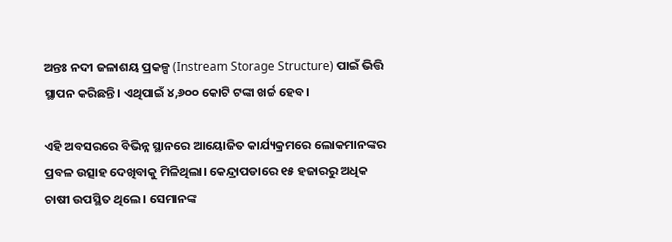ଅନ୍ତଃ ନଦୀ ଜଳାଶୟ ପ୍ରକଳ୍ପ (Instream Storage Structure) ପାଇଁ ଭିତ୍ତି ସ୍ଥାପନ କରିଛନ୍ତି। ଏଥିପାଇଁ ୪,୬୦୦ କୋଟି ଟଙ୍କା ଖର୍ଚ୍ଚ ହେବ।

ଏହି ଅବସରରେ ବିଭିନ୍ନ ସ୍ଥାନରେ ଆୟୋଜିତ କାର୍ଯ୍ୟକ୍ରମରେ ଲୋକମାନଙ୍କର ପ୍ରବଳ ଉତ୍ସାହ ଦେଖିବାକୁ ମିଳିଥିଲା। କେନ୍ଦ୍ରାପଡାରେ ୧୫ ହଜାରରୁ ଅଧିକ ଚାଷୀ ଉପସ୍ଥିତ ଥିଲେ । ସେମାନଙ୍କ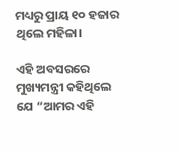ମଧ୍ୟରୁ ପ୍ରାୟ ୧୦ ହଜାର ଥିଲେ ମହିଳା।

ଏହି ଅବସରରେ ମୁଖ୍ୟମନ୍ତ୍ରୀ କହିଥିଲେ ଯେ “ଆମର ଏହି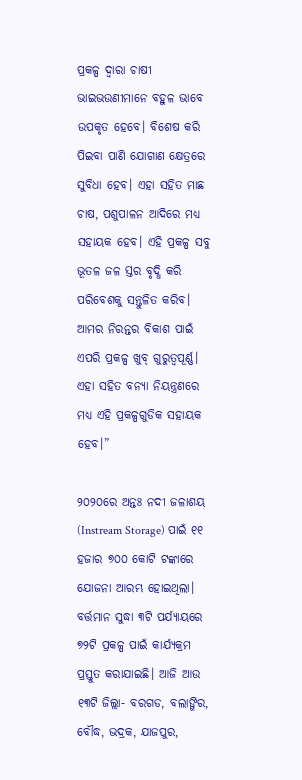ପ୍ରକଳ୍ପ ଦ୍ୱାରା ଚାଷୀ ଭାଇଭଉଣୀମାନେ ବହୁଳ ଭାବେ ଉପକୃତ ହେବେ। ବିଶେଷ କରି ପିଇବା ପାଣି ଯୋଗାଣ କ୍ଷେତ୍ରରେ ସୁବିଧା ହେବ। ଏହା ସହିତ ମାଛ ଚାଷ, ପଶୁପାଳନ ଆଦିରେ ମଧ୍ୟ ସହାୟକ ହେବ। ଏହି ପ୍ରକଳ୍ପ ସବୁ ଭୂତଳ ଜଳ ସ୍ତର ବୃଦ୍ଧି କରି ପରିବେଶକୁ ସନ୍ତୁଳିତ କରିବ। ଆମର ନିରନ୍ତର ବିକାଶ ପାଇଁ ଏପରି ପ୍ରକଳ୍ପ ଖୁବ୍‌ ଗୁରୁତ୍ୱପୂର୍ଣ୍ଣ। ଏହା ସହିତ ବନ୍ୟା ନିୟନ୍ତ୍ରଣରେ ମଧ୍ୟ ଏହି ପ୍ରକଳ୍ପଗୁଡିକ ସହାୟକ ହେବ।”

୨୦୨୦ରେ ଅନ୍ତଃ ନଦୀ ଜଳାଶୟ (Instream Storage) ପାଇଁ ୧୧ ହଜାର ୭୦୦ କୋଟି ଟଙ୍କାରେ ଯୋଜନା ଆରମ୍ଭ ହୋଇଥିଲା। ବର୍ତ୍ତମାନ ସୁଦ୍ଧା ୩ଟି ପର୍ଯ୍ୟାୟରେ ୭୨ଟି ପ୍ରକଳ୍ପ ପାଇଁ କାର୍ଯ୍ୟକ୍ରମ ପ୍ରସ୍ତୁତ କରାଯାଇଛି। ଆଜି ଆଉ ୧୩ଟି ଜିଲ୍ଲା- ବରଗଡ, ବଲାଙ୍ଗିର, ବୌଦ୍ଧ, ଭଦ୍ରକ, ଯାଜପୁର,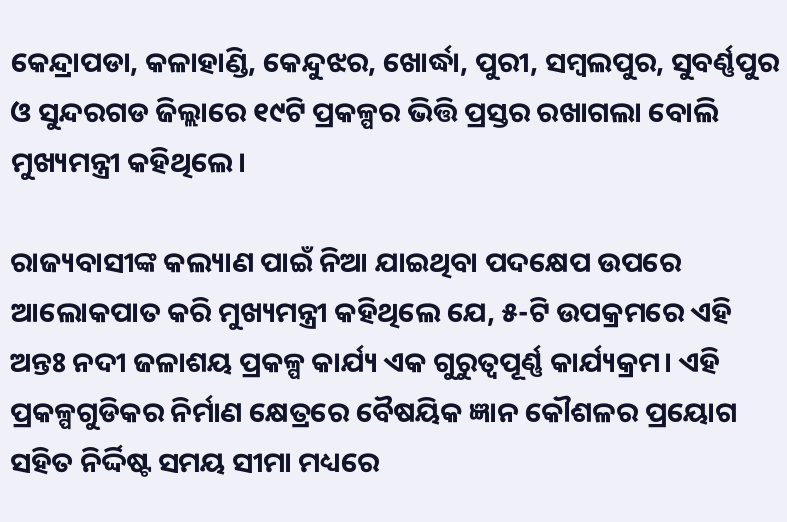କେନ୍ଦ୍ରାପଡା, କଳାହାଣ୍ଡି, କେନ୍ଦୁଝର, ଖୋର୍ଦ୍ଧା, ପୁରୀ, ସମ୍ବଲପୁର, ସୁବର୍ଣ୍ଣପୁର ଓ ସୁନ୍ଦରଗଡ ଜିଲ୍ଲାରେ ୧୯ଟି ପ୍ରକଳ୍ପର ଭିତ୍ତି ପ୍ରସ୍ତର ରଖାଗଲା ବୋଲି ମୁଖ୍ୟମନ୍ତ୍ରୀ କହିଥିଲେ।

ରାଜ୍ୟବାସୀଙ୍କ କଲ୍ୟାଣ ପାଇଁ ନିଆ ଯାଇଥିବା ପଦକ୍ଷେପ ଉପରେ ଆଲୋକପାତ କରି ମୁଖ୍ୟମନ୍ତ୍ରୀ କହିଥିଲେ ଯେ, ୫-ଟି ଉପକ୍ରମରେ ଏହି ଅନ୍ତଃ ନଦୀ ଜଳାଶୟ ପ୍ରକଳ୍ପ କାର୍ଯ୍ୟ ଏକ ଗୁରୁତ୍ୱପୂର୍ଣ୍ଣ କାର୍ଯ୍ୟକ୍ରମ। ଏହି ପ୍ରକଳ୍ପଗୁଡିକର ନିର୍ମାଣ କ୍ଷେତ୍ରରେ ବୈଷୟିକ ଜ୍ଞାନ କୌଶଳର ପ୍ରୟୋଗ ସହିତ ନିର୍ଦ୍ଦିଷ୍ଟ ସମୟ ସୀମା ମଧ୍ୟରେ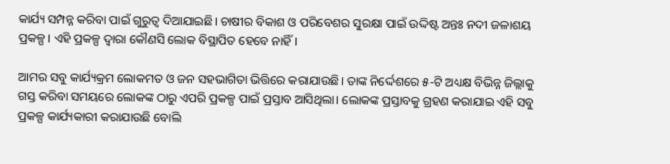କାର୍ଯ୍ୟ ସମ୍ପନ୍ନ କରିବା ପାଇଁ ଗୁରୁତ୍ୱ ଦିଆଯାଇଛି। ଚାଷୀର ବିକାଶ ଓ ପରିବେଶର ସୁରକ୍ଷା ପାଇଁ ଉଦ୍ଦିଷ୍ଟ ଅନ୍ତଃ ନଦୀ ଜଳାଶୟ ପ୍ରକଳ୍ପ। ଏହି ପ୍ରକଳ୍ପ ଦ୍ୱାରା କୌଣସି ଲୋକ ବିସ୍ଥାପିତ ହେବେ ନାହିଁ।

ଆମର ସବୁ କାର୍ଯ୍ୟକ୍ରମ ଲୋକମତ ଓ ଜନ ସହଭାଗିତା ଭିତ୍ତିରେ କରାଯାଉଛି। ତାଙ୍କ ନିର୍ଦ୍ଦେଶରେ ୫-ଟି ଅଧ୍ୟକ୍ଷ ବିଭିନ୍ନ ଜିଲ୍ଲାକୁ ଗସ୍ତ କରିବା ସମୟରେ ଲୋକଙ୍କ ଠାରୁ ଏପରି ପ୍ରକଳ୍ପ ପାଇଁ ପ୍ରସ୍ତାବ ଆସିଥିଲା। ଲୋକଙ୍କ ପ୍ରସ୍ତାବକୁ ଗ୍ରହଣ କରାଯାଇ ଏହି ସବୁ ପ୍ରକଳ୍ପ କାର୍ଯ୍ୟକାରୀ କରାଯାଉଛି ବୋଲି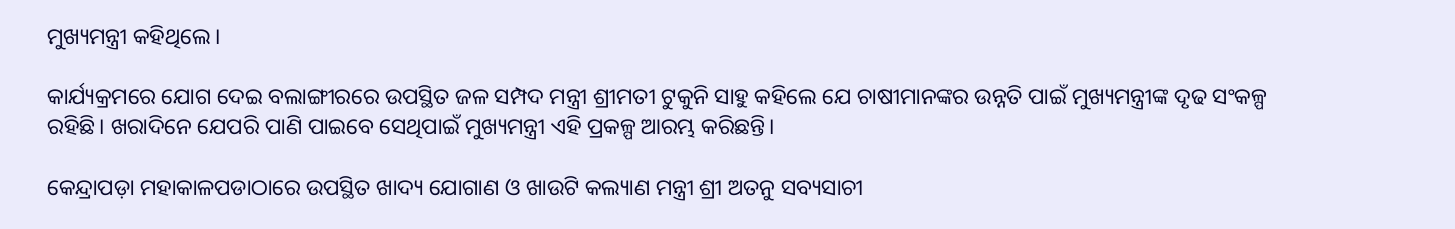ମୁଖ୍ୟମନ୍ତ୍ରୀ କହିଥିଲେ।

କାର୍ଯ୍ୟକ୍ରମରେ ଯୋଗ ଦେଇ ବଲାଙ୍ଗୀରରେ ଉପସ୍ଥିତ ଜଳ ସମ୍ପଦ ମନ୍ତ୍ରୀ ଶ୍ରୀମତୀ ଟୁକୁନି ସାହୁ କହିଲେ ଯେ ଚାଷୀମାନଙ୍କର ଉନ୍ନତି ପାଇଁ ମୁଖ୍ୟମନ୍ତ୍ରୀଙ୍କ ଦୃଢ ସଂକଳ୍ପ ରହିଛି। ଖରାଦିନେ ଯେପରି ପାଣି ପାଇବେ ସେଥିପାଇଁ ମୁଖ୍ୟମନ୍ତ୍ରୀ ଏହି ପ୍ରକଳ୍ପ ଆରମ୍ଭ କରିଛନ୍ତି।

କେନ୍ଦ୍ରାପଡ଼ା ମହାକାଳପଡାଠାରେ ଉପସ୍ଥିତ ଖାଦ୍ୟ ଯୋଗାଣ ଓ ଖାଉଟି କଲ୍ୟାଣ ମନ୍ତ୍ରୀ ଶ୍ରୀ ଅତନୁ ସବ୍ୟସାଚୀ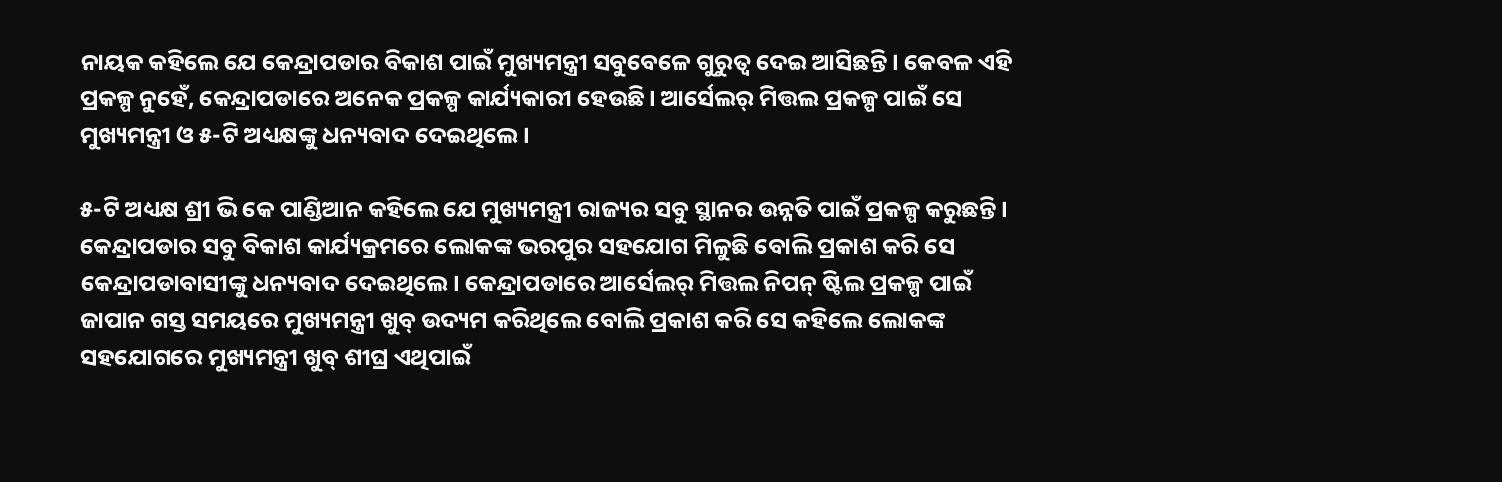ନାୟକ କହିଲେ ଯେ କେନ୍ଦ୍ରାପଡାର ବିକାଶ ପାଇଁ ମୁଖ୍ୟମନ୍ତ୍ରୀ ସବୁବେଳେ ଗୁରୁତ୍ୱ ଦେଇ ଆସିଛନ୍ତି। କେବଳ ଏହି ପ୍ରକଳ୍ପ ନୁହେଁ, କେନ୍ଦ୍ରାପଡାରେ ଅନେକ ପ୍ରକଳ୍ପ କାର୍ଯ୍ୟକାରୀ ହେଉଛି। ଆର୍ସେଲର୍ ମିତ୍ତଲ ପ୍ରକଳ୍ପ ପାଇଁ ସେ ମୁଖ୍ୟମନ୍ତ୍ରୀ ଓ ୫-ଟି ଅଧ୍ୟକ୍ଷଙ୍କୁ ଧନ୍ୟବାଦ ଦେଇଥିଲେ।

୫-ଟି ଅଧ୍ୟକ୍ଷ ଶ୍ରୀ ଭି କେ ପାଣ୍ଡିଆନ କହିଲେ ଯେ ମୁଖ୍ୟମନ୍ତ୍ରୀ ରାଜ୍ୟର ସବୁ ସ୍ଥାନର ଉନ୍ନତି ପାଇଁ ପ୍ରକଳ୍ପ କରୁଛନ୍ତି। କେନ୍ଦ୍ରାପଡାର ସବୁ ବିକାଶ କାର୍ଯ୍ୟକ୍ରମରେ ଲୋକଙ୍କ ଭରପୁର ସହଯୋଗ ମିଳୁଛି ବୋଲି ପ୍ରକାଶ କରି ସେ କେନ୍ଦ୍ରାପଡାବାସୀଙ୍କୁ ଧନ୍ୟବାଦ ଦେଇଥିଲେ। କେନ୍ଦ୍ରାପଡାରେ ଆର୍ସେଲର୍ ମିତ୍ତଲ ନିପନ୍ ଷ୍ଟିଲ ପ୍ରକଳ୍ପ ପାଇଁ ଜାପାନ ଗସ୍ତ ସମୟରେ ମୁଖ୍ୟମନ୍ତ୍ରୀ ଖୁବ୍ ଉଦ୍ୟମ କରିଥିଲେ ବୋଲି ପ୍ରକାଶ କରି ସେ କହିଲେ ଲୋକଙ୍କ ସହଯୋଗରେ ମୁଖ୍ୟମନ୍ତ୍ରୀ ଖୁବ୍ ଶୀଘ୍ର ଏଥିପାଇଁ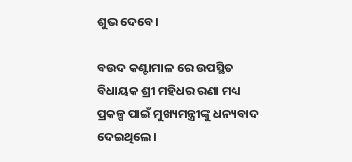ଶୁଭ ଦେବେ।

ବଉଦ କଣ୍ଟାମାଳ ରେ ଉପସ୍ଥିତ ବିଧାୟକ ଶ୍ରୀ ମହିଧର ରଣା ମଧ୍ୟ ପ୍ରକଳ୍ପ ପାଇଁ ମୁଖ୍ୟମନ୍ତ୍ରୀଙ୍କୁ ଧନ୍ୟବାଦ ଦେଇଥିଲେ।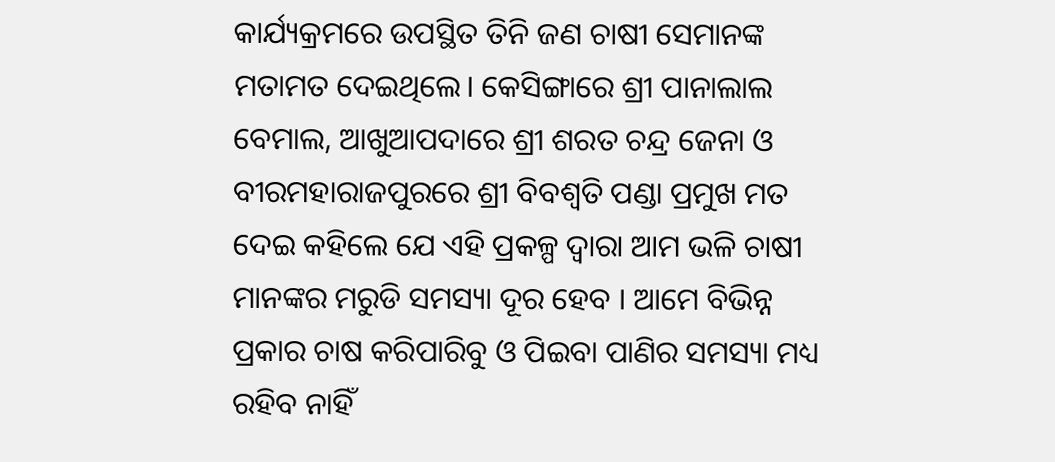କାର୍ଯ୍ୟକ୍ରମରେ ଉପସ୍ଥିତ ତିନି ଜଣ ଚାଷୀ ସେମାନଙ୍କ ମତାମତ ଦେଇଥିଲେ। କେସିଙ୍ଗାରେ ଶ୍ରୀ ପାନାଲାଲ ବେମାଲ, ଆଖୁଆପଦାରେ ଶ୍ରୀ ଶରତ ଚନ୍ଦ୍ର ଜେନା ଓ ବୀରମହାରାଜପୁରରେ ଶ୍ରୀ ବିବଶ୍ୱତି ପଣ୍ଡା ପ୍ରମୁଖ ମତ ଦେଇ କହିଲେ ଯେ ଏହି ପ୍ରକଳ୍ପ ଦ୍ୱାରା ଆମ ଭଳି ଚାଷୀ ମାନଙ୍କର ମରୁଡି ସମସ୍ୟା ଦୂର ହେବ । ଆମେ ବିଭିନ୍ନ ପ୍ରକାର ଚାଷ କରିପାରିବୁ ଓ ପିଇବା ପାଣିର ସମସ୍ୟା ମଧ୍ୟ ରହିବ ନାହିଁ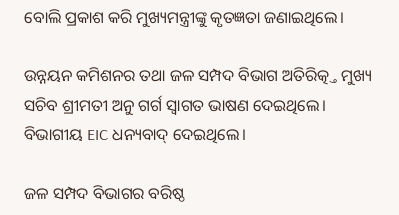ବୋଲି ପ୍ରକାଶ କରି ମୁଖ୍ୟମନ୍ତ୍ରୀଙ୍କୁ କୃତଜ୍ଞତା ଜଣାଇଥିଲେ।

ଉନ୍ନୟନ କମିଶନର ତଥା ଜଳ ସମ୍ପଦ ବିଭାଗ ଅତିରିତ୍କ୍ତ ମୁଖ୍ୟ ସଚିବ ଶ୍ରୀମତୀ ଅନୁ ଗର୍ଗ ସ୍ଵାଗତ ଭାଷଣ ଦେଇଥିଲେ। ବିଭାଗୀୟ EIC ଧନ୍ୟବାଦ୍ ଦେଇଥିଲେ।

ଜଳ ସମ୍ପଦ ବିଭାଗର ବରିଷ୍ଠ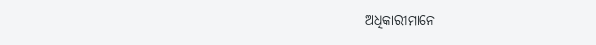ଅଧିକାରୀମାନେ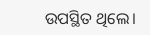ଉପସ୍ଥିତ ଥିଲେ।